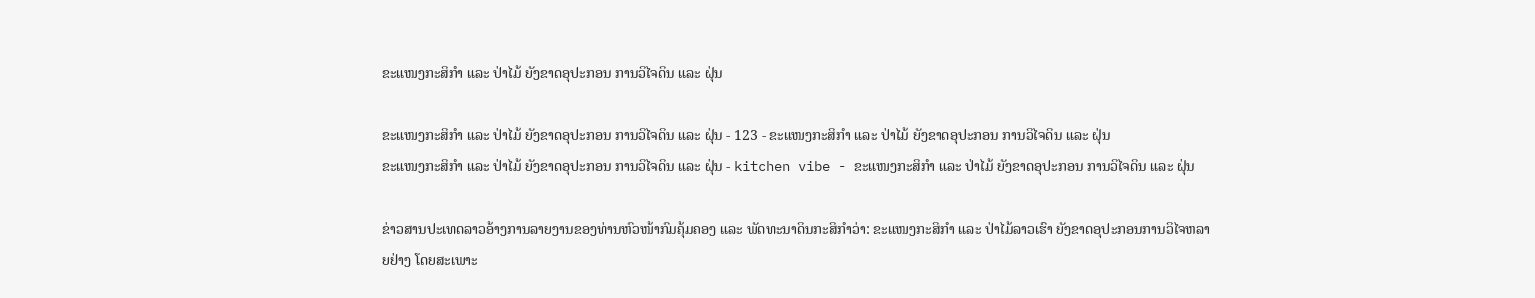ຂະແໜງກະສິກຳ ແລະ ປ່າໄມ້ ຍັງຂາດອຸປະກອນ ການວິໄຈດິນ ແລະ ຝຸ່ນ

ຂະແໜງກະສິກຳ ແລະ ປ່າໄມ້ ຍັງຂາດອຸປະກອນ ການວິໄຈດິນ ແລະ ຝຸ່ນ - 123 - ຂະແໜງກະສິກຳ ແລະ ປ່າໄມ້ ຍັງຂາດອຸປະກອນ ການວິໄຈດິນ ແລະ ຝຸ່ນ
ຂະແໜງກະສິກຳ ແລະ ປ່າໄມ້ ຍັງຂາດອຸປະກອນ ການວິໄຈດິນ ແລະ ຝຸ່ນ - kitchen vibe - ຂະແໜງກະສິກຳ ແລະ ປ່າໄມ້ ຍັງຂາດອຸປະກອນ ການວິໄຈດິນ ແລະ ຝຸ່ນ

ຂ່າວສານປະເທດລາວອ້າງການລາຍງານຂອງທ່ານຫົວໜ້າກົມຄຸ້ມຄອງ ແລະ ພັດທະນາດິນກະສິກຳວ່າ: ຂະແໜງກະສິກຳ ແລະ ປ່າໄມ້ລາວເຮົາ ຍັງຂາດອຸປະກອນການວິໄຈຫລາຍຢ່າງ ໂດຍສະເພາະ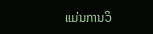ແມ່ນການວິ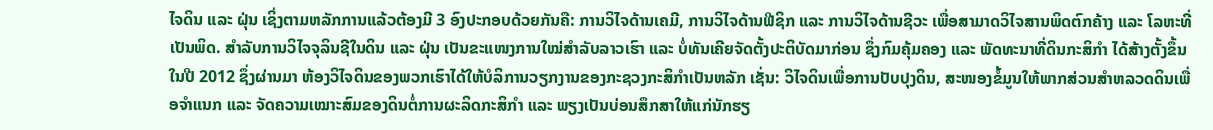ໄຈດິນ ແລະ ຝຸ່ນ ເຊິ່ງຕາມຫລັກການແລ້ວຕ້ອງມີ 3 ອົງປະກອບດ້ວຍກັນຄື: ການວິໄຈດ້ານເຄມີ, ການວິໄຈດ້ານຟີຊິກ ແລະ ການວິໄຈດ້ານຊີວະ ເພື່ອສາມາດວິໄຈສານພິດຕົກຄ້າງ ແລະ ໂລຫະທີ່ເປັນພິດ. ສຳລັບການວິໄຈຈຸລິນຊີໃນດິນ ແລະ ຝຸ່ນ ເປັນຂະແໜງການໃໝ່ສຳລັບລາວເຮົາ ແລະ ບໍ່ທັນເຄີຍຈັດຕັ້ງປະຕິບັດມາກ່ອນ ຊຶ່ງກົມຄຸ້ມຄອງ ແລະ ພັດທະນາທີ່ດິນກະສິກຳ ໄດ້ສ້າງຕັ້ງຂຶ້ນໃນປີ 2012 ຊຶ່ງຜ່ານມາ ຫ້ອງວິໄຈດິນຂອງພວກເຮົາໄດ້ໃຫ້ບໍລິການວຽກງານຂອງກະຊວງກະສິກຳເປັນຫລັກ ເຊັ່ນ: ວິໄຈດິນເພື່ອການປັບປຸງດິນ, ສະໜອງຂໍ້ມູນໃຫ້ພາກສ່ວນສຳຫລວດດິນເພື່ອຈຳແນກ ແລະ ຈັດຄວາມເໝາະສົມຂອງດິນຕໍ່ການຜະລິດກະສິກຳ ແລະ ພຽງເປັນບ່ອນສຶກສາໃຫ້ແກ່ນັກຮຽ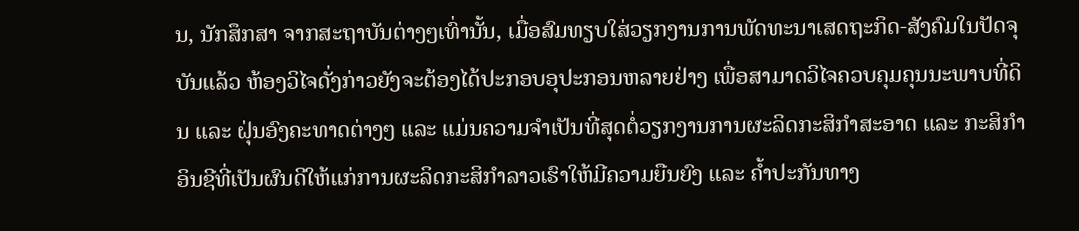ນ, ນັກສຶກສາ ຈາກສະຖາບັນຕ່າງໆເທົ່ານັ້ນ, ເມື່ອສົມທຽບໃສ່ວຽກງານການພັດທະນາເສດຖະກິດ-ສັງຄົມໃນປັດຈຸບັນແລ້ວ ຫ້ອງວິໄຈດັ່ງກ່າວຍັງຈະຕ້ອງໄດ້ປະກອບອຸປະກອນຫລາຍຢ່າງ ເພື່ອສາມາດວິໄຈຄວບຄຸມຄຸນນະພາບທີ່ດິນ ແລະ ຝຸ່ນອົງຄະທາດຕ່າງໆ ແລະ ແມ່ນຄວາມຈຳເປັນທີ່ສຸດຕໍ່ວຽກງານການຜະລິດກະສິກຳສະອາດ ແລະ ກະສິກຳອິນຊີທີ່ເປັນຜົນດີໃຫ້ແກ່ການຜະລິດກະສິກຳລາວເຮົາໃຫ້ມີຄວາມຍືນຍົງ ແລະ ຄ້ຳປະກັນທາງ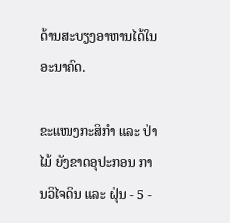ດ້ານສະບຽງອາຫານໄດ້ໃນອະນາຄົດ.

ຂະແໜງກະສິກຳ ແລະ ປ່າໄມ້ ຍັງຂາດອຸປະກອນ ການວິໄຈດິນ ແລະ ຝຸ່ນ - 5 -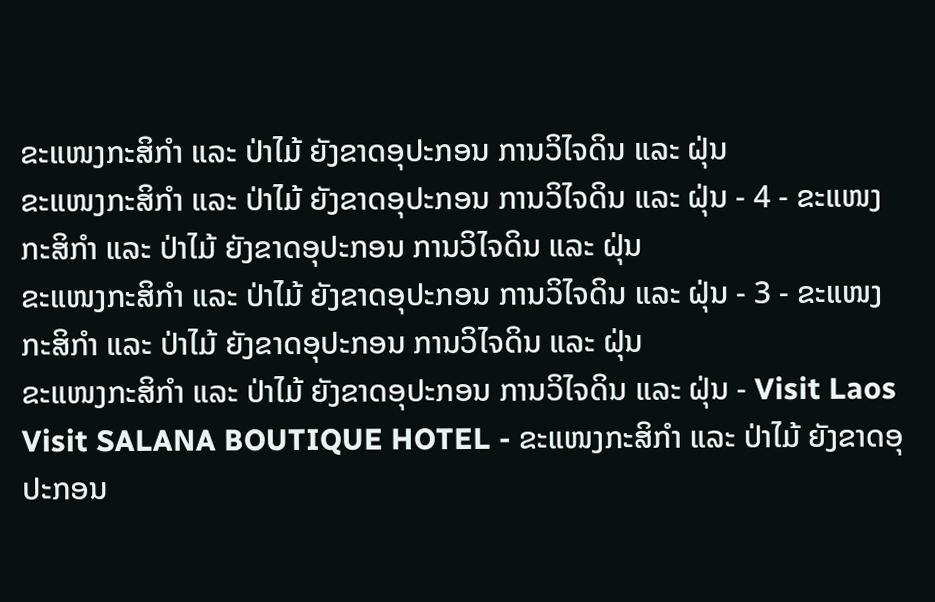ຂະແໜງກະສິກຳ ແລະ ປ່າໄມ້ ຍັງຂາດອຸປະກອນ ການວິໄຈດິນ ແລະ ຝຸ່ນ
ຂະແໜງກະສິກຳ ແລະ ປ່າໄມ້ ຍັງຂາດອຸປະກອນ ການວິໄຈດິນ ແລະ ຝຸ່ນ - 4 - ຂະແໜງກະສິກຳ ແລະ ປ່າໄມ້ ຍັງຂາດອຸປະກອນ ການວິໄຈດິນ ແລະ ຝຸ່ນ
ຂະແໜງກະສິກຳ ແລະ ປ່າໄມ້ ຍັງຂາດອຸປະກອນ ການວິໄຈດິນ ແລະ ຝຸ່ນ - 3 - ຂະແໜງກະສິກຳ ແລະ ປ່າໄມ້ ຍັງຂາດອຸປະກອນ ການວິໄຈດິນ ແລະ ຝຸ່ນ
ຂະແໜງກະສິກຳ ແລະ ປ່າໄມ້ ຍັງຂາດອຸປະກອນ ການວິໄຈດິນ ແລະ ຝຸ່ນ - Visit Laos Visit SALANA BOUTIQUE HOTEL - ຂະແໜງກະສິກຳ ແລະ ປ່າໄມ້ ຍັງຂາດອຸປະກອນ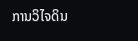ການວິໄຈດິນ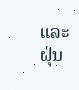ແລະ ຝຸ່ນ